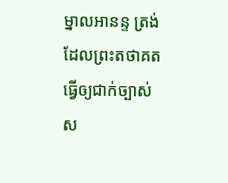ម្នាលអានន្ទ ត្រង់ដែលព្រះតថាគត ធ្វើឲ្យជាក់ច្បាស់ ស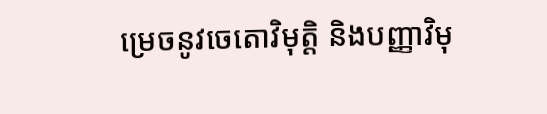ម្រេចនូវចេតោវិមុត្តិ និងបញ្ញាវិមុ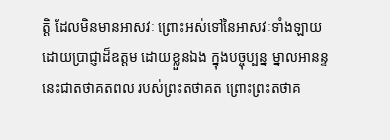ត្តិ ដែលមិនមានអាសវៈ ព្រោះអស់ទៅនៃអាសវៈទាំងឡាយ ដោយប្រាជ្ញាដ៏ឧត្តម ដោយខ្លួនឯង ក្នុងបច្ចុប្បន្ន ម្នាលអានន្ទ នេះជាតថាគតពល របស់ព្រះតថាគត ព្រោះព្រះតថាគ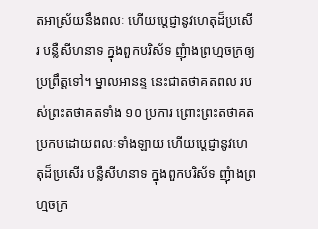តអាស្រ័យនឹងពលៈ ហើយប្តេជ្ញានូវហេតុដ៏ប្រសើរ បន្លឺសីហនាទ ក្នុងពួកបរិស័ទ ញុំាងព្រហ្មចក្រឲ្យប្រព្រឹត្តទៅ។ ម្នាលអានន្ទ នេះជាតថាគតពល របស់ព្រះតថាគតទាំង ១០ ប្រការ ព្រោះព្រះតថាគត ប្រកបដោយពលៈទាំងឡាយ ហើយប្តេជ្ញានូវហេតុដ៏ប្រសើរ បន្លឺសីហនាទ ក្នុងពួកបរិស័ទ ញុំាងព្រហ្មចក្រ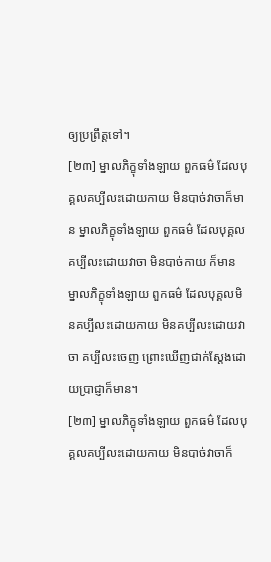ឲ្យប្រព្រឹត្តទៅ។
[២៣] ម្នាលភិក្ខុទាំងឡាយ ពួកធម៌ ដែលបុគ្គលគប្បីលះដោយកាយ មិនបាច់វាចាក៏មាន ម្នាលភិក្ខុទាំងឡាយ ពួកធម៌ ដែលបុគ្គលគប្បីលះដោយវាចា មិនបាច់កាយ ក៏មាន ម្នាលភិក្ខុទាំងឡាយ ពួកធម៌ ដែលបុគ្គលមិនគប្បីលះដោយកាយ មិនគប្បីលះដោយវាចា គប្បីលះចេញ ព្រោះឃើញជាក់ស្តែងដោយប្រាជ្ញាក៏មាន។
[២៣] ម្នាលភិក្ខុទាំងឡាយ ពួកធម៌ ដែលបុគ្គលគប្បីលះដោយកាយ មិនបាច់វាចាក៏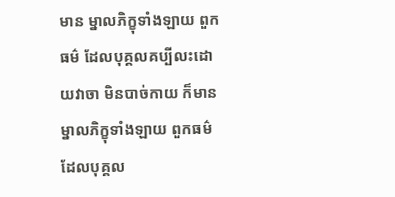មាន ម្នាលភិក្ខុទាំងឡាយ ពួកធម៌ ដែលបុគ្គលគប្បីលះដោយវាចា មិនបាច់កាយ ក៏មាន ម្នាលភិក្ខុទាំងឡាយ ពួកធម៌ ដែលបុគ្គល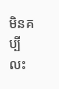មិនគប្បីលះ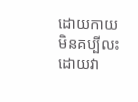ដោយកាយ មិនគប្បីលះដោយវា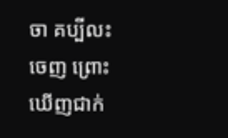ចា គប្បីលះចេញ ព្រោះឃើញជាក់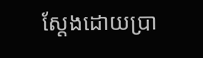ស្តែងដោយប្រា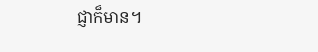ជ្ញាក៏មាន។